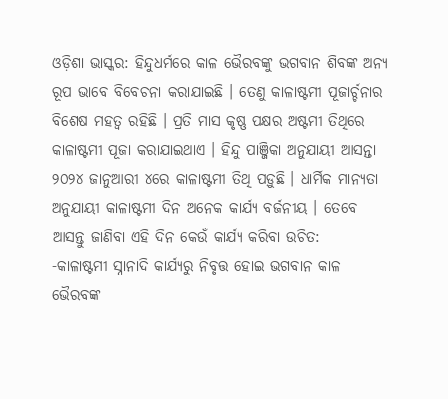ଓଡ଼ିଶା ଭାସ୍କର: ହିନ୍ଦୁଧର୍ମରେ କାଳ ଭୈରବଙ୍କୁ ଭଗବାନ ଶିବଙ୍କ ଅନ୍ୟ ରୂପ ଭାବେ ବିବେଚନା କରାଯାଇଛି । ତେଣୁ କାଳାଷ୍ଟମୀ ପୂଜାର୍ଚ୍ଚନାର ବିଶେଷ ମହତ୍ୱ ରହିଛି । ପ୍ରତି ମାସ କୃଷ୍ଣ ପକ୍ଷର ଅଷ୍ଟମୀ ତିଥିରେ କାଳାଷ୍ଟମୀ ପୂଜା କରାଯାଇଥାଏ । ହିନ୍ଦୁ ପାଞ୍ଜିକା ଅନୁଯାୟୀ ଆସନ୍ତା ୨୦୨୪ ଜାନୁଆରୀ ୪ରେ କାଳାଷ୍ଟମୀ ତିଥି ପଡ଼ୁଛି । ଧାର୍ମିକ ମାନ୍ୟତା ଅନୁଯାୟୀ କାଳାଷ୍ଟମୀ ଦିନ ଅନେକ କାର୍ଯ୍ୟ ବର୍ଜନୀୟ । ତେବେ ଆସନ୍ତୁ ଜାଣିବା ଏହି ଦିନ କେଉଁ କାର୍ଯ୍ୟ କରିବା ଉଚିତ:
-କାଳାଷ୍ଟମୀ ସ୍ନାନାଦି କାର୍ଯ୍ୟରୁ ନିବୃତ୍ତ ହୋଇ ଭଗବାନ କାଳ ଭୈରବଙ୍କ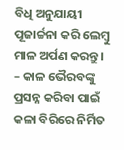ବିଧି ଅନୁଯାୟୀ ପୂଜାର୍ଚ୍ଚନା କରି ଲେମ୍ବୁ ମାଳ ଅର୍ପଣ କରନ୍ତୁ ।
– କାଳ ଭୈରବଙ୍କୁ ପ୍ରସନ୍ନ କରିବା ପାଇଁ କଳା ବିରିରେ ନିର୍ମିତ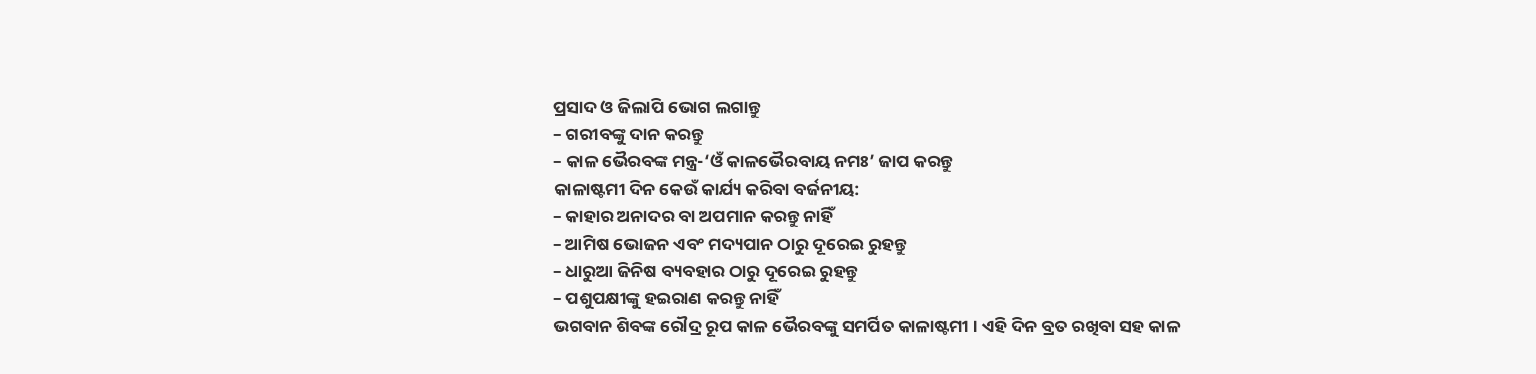ପ୍ରସାଦ ଓ ଜିଲାପି ଭୋଗ ଲଗାନ୍ତୁ
– ଗରୀବଙ୍କୁ ଦାନ କରନ୍ତୁ
– କାଳ ଭୈରବଙ୍କ ମନ୍ତ୍ର-‘ଓଁ କାଳଭୈରବାୟ ନମଃ’ ଜାପ କରନ୍ତୁ
କାଳାଷ୍ଟମୀ ଦିନ କେଉଁ କାର୍ଯ୍ୟ କରିବା ବର୍ଜନୀୟ:
– କାହାର ଅନାଦର ବା ଅପମାନ କରନ୍ତୁ ନାହିଁ
– ଆମିଷ ଭୋଜନ ଏବଂ ମଦ୍ୟପାନ ଠାରୁ ଦୂରେଇ ରୁହନ୍ତୁ
– ଧାରୁଆ ଜିନିଷ ବ୍ୟବହାର ଠାରୁ ଦୂରେଇ ରୁହନ୍ତୁ
– ପଶୁପକ୍ଷୀଙ୍କୁ ହଇରାଣ କରନ୍ତୁ ନାହିଁ
ଭଗବାନ ଶିବଙ୍କ ରୌଦ୍ର ରୂପ କାଳ ଭୈରବଙ୍କୁ ସମର୍ପିତ କାଳାଷ୍ଟମୀ । ଏହି ଦିନ ବ୍ରତ ରଖିବା ସହ କାଳ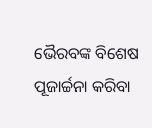ଭୈରବଙ୍କ ବିଶେଷ ପୂଜାର୍ଚ୍ଚନା କରିବା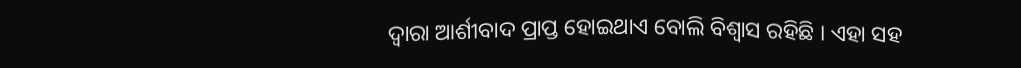ଦ୍ୱାରା ଆର୍ଶୀବାଦ ପ୍ରାପ୍ତ ହୋଇଥାଏ ବୋଲି ବିଶ୍ୱାସ ରହିଛି । ଏହା ସହ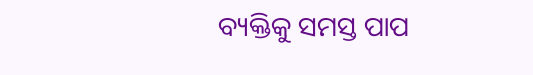ବ୍ୟକ୍ତିକୁ ସମସ୍ତ ପାପ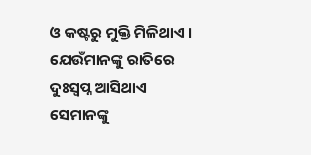ଓ କଷ୍ଟରୁ ମୁକ୍ତି ମିଳିଥାଏ । ଯେଉଁମାନଙ୍କୁ ରାତିରେ ଦୁଃସ୍ୱପ୍ନ ଆସିଥାଏ ସେମାନଙ୍କୁ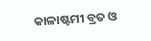କାଳାଷ୍ଟମୀ ବ୍ରତ ଓ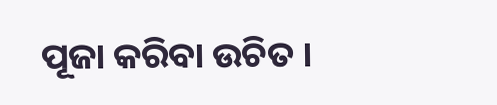ପୂଜା କରିବା ଉଚିତ ।